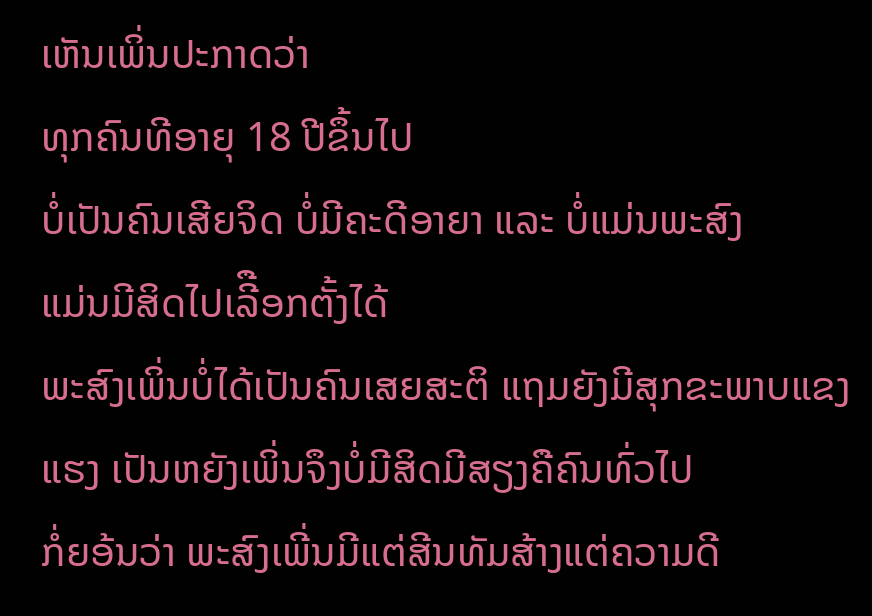ເຫັນເພິ່ນປະກາດວ່າ
ທຸກຄົນທີອາຍຸ 18 ປີຂຶ້ນໄປ
ບໍ່ເປັນຄົນເສີຍຈິດ ບໍ່ມີຄະດີອາຍາ ແລະ ບໍ່ແມ່ນພະສົງ
ແມ່ນມີສິດໄປເລີືອກຕັ້ງໄດ້
ພະສົງເພິ່ນບໍ່ໄດ້ເປັນຄົນເສຍສະຕິ ແຖມຍັງມີສຸກຂະພາບແຂງແຮງ ເປັນຫຍັງເພິ່ນຈຶງບໍ່ມີສິດມີສຽງຄືຄົນທົ່ວໄປ
ກໍ່ຍອ້ນວ່າ ພະສົງເພີ່ນມີແຕ່ສີນທັມສ້າງແຕ່ຄວາມດີ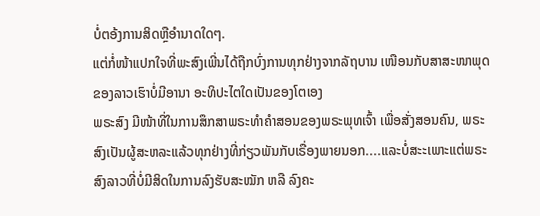ບໍ່ຕອ້ງການສິດຫຼືອຳນາດໃດໆ.
ແຕ່ກໍ່ໜ້າແປກໃຈທີ່ພະສົງເພີ່ນໄດ້ຖືກບົ່ງການທຸກຢ່າງຈາກລັຖບານ ເໜືອນກັບສາສະໜາພຸດ
ຂອງລາວເຮົາບໍ່ມີອານາ ອະທິປະໄຕໃດເປັນຂອງໂຕເອງ
ພຣະສົງ ມີໜ້າທີ່ໃນການສຶກສາພຣະທຳຄຳສອນຂອງພຣະພຸທເຈົ້າ ເພື່ອສັ່ງສອນຄົນ, ພຣະສົງເປັນຜູ້ສະຫລະແລ້ວທຸກຢ່າງທີ່ກ່ຽວພັນກັບເຣື່ອງພາຍນອກ....ແລະບໍ່ສະະເພາະແຕ່ພຣະສົງລາວທີ່ບໍ່ມີສິດໃນການລົງຮັບສະໝັກ ຫລື ລົງຄະ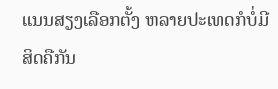ແນນສຽງເລືອກຕັ້ງ ຫລາຍປະເທດກໍບໍ່ມີສິດຄືກັນ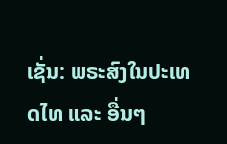ເຊັ່ນ: ພຣະສົງໃນປະເທດໄທ ແລະ ອື່ນໆ